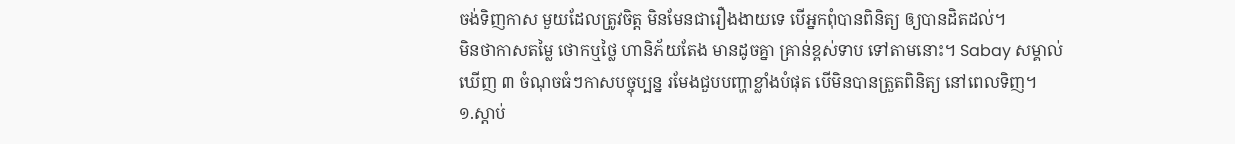ចង់ទិញកាស មួយដែលត្រូវចិត្ត មិនមែនជារឿងងាយទេ បើអ្នកពុំបានពិនិត្យ ឲ្យបានដិតដល់។
មិនថាកាសតម្លៃ ថោកឬថ្លៃ ហានិភ័យតែង មានដូចគ្នា គ្រាន់ខ្ពស់ទាប ទៅតាមនោះ។ Sabay សម្គាល់ឃើញ ៣ ចំណុចធំៗកាសបច្ចុប្បន្ន រមែងជួបបញ្ហាខ្លាំងបំផុត បើមិនបានត្រួតពិនិត្យ នៅពេលទិញ។
១.ស្ដាប់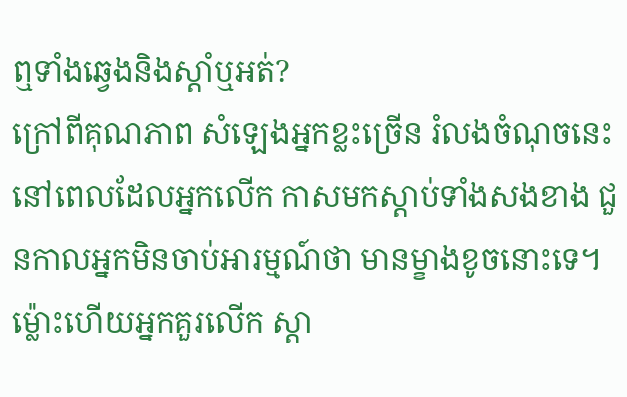ឮទាំងឆ្វេងនិងស្ដាំឬអត់?
ក្រៅពីគុណភាព សំឡេងអ្នកខ្លះច្រើន រំលងចំណុចនេះ នៅពេលដែលអ្នកលើក កាសមកស្ដាប់ទាំងសងខាង ជួនកាលអ្នកមិនចាប់អារម្មណ៍ថា មានម្ខាងខូចនោះទេ។ ម្ល៉ោះហើយអ្នកគួរលើក ស្ដា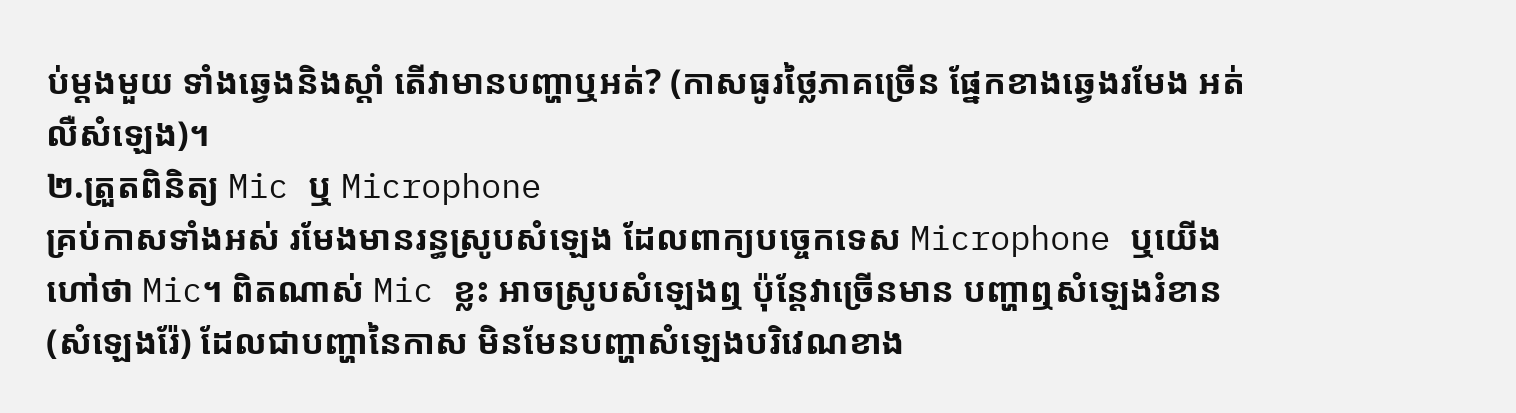ប់ម្ដងមួយ ទាំងឆ្វេងនិងស្ដាំ តើវាមានបញ្ហាឬអត់? (កាសធូរថ្លៃភាគច្រើន ផ្នែកខាងឆ្វេងរមែង អត់លឺសំឡេង)។
២.ត្រួតពិនិត្យ Mic ឬ Microphone
គ្រប់កាសទាំងអស់ រមែងមានរន្ធស្រូបសំឡេង ដែលពាក្យបច្ចេកទេស Microphone ឬយើងហៅថា Mic។ ពិតណាស់ Mic ខ្លះ អាចស្រូបសំឡេងឮ ប៉ុន្តែវាច្រើនមាន បញ្ហាឮសំឡេងរំខាន (សំឡេងរ៉ែ) ដែលជាបញ្ហានៃកាស មិនមែនបញ្ហាសំឡេងបរិវេណខាង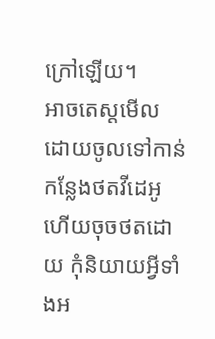ក្រៅឡើយ។
អាចតេស្តមើល ដោយចូលទៅកាន់ កន្លែងថតវីដេអូ ហើយចុចថតដោយ កុំនិយាយអ្វីទាំងអ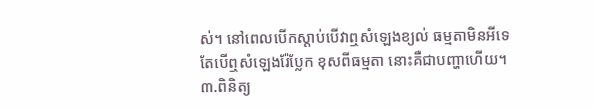ស់។ នៅពេលបើកស្ដាប់បើវាឮសំឡេងខ្យល់ ធម្មតាមិនអីទេ តែបើឮសំឡេងរ៉ែប្លែក ខុសពីធម្មតា នោះគឺជាបញ្ហាហើយ។
៣.ពិនិត្យ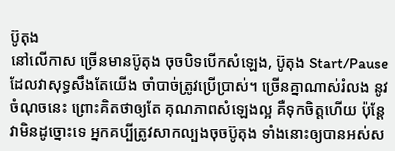ប៊ូតុង
នៅលើកាស ច្រើនមានប៊ូតុង ចុចបិទបើកសំឡេង, ប៊ូតុង Start/Pause ដែលវាសុទ្ធសឹងតែយើង ចាំបាច់ត្រូវប្រើប្រាស់។ ច្រើនគ្នាណាស់រំលង នូវចំណុចនេះ ព្រោះគិតថាឲ្យតែ គុណភាពសំឡេងល្អ គឺទុកចិត្តហើយ ប៉ុន្តែវាមិនដូច្នោះទេ អ្នកគប្បីត្រូវសាកល្បងចុចប៊ូតុង ទាំងនោះឲ្យបានអស់ស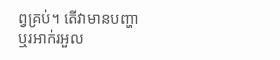ព្វគ្រប់។ តើវាមានបញ្ហា ឬរអាក់រអួល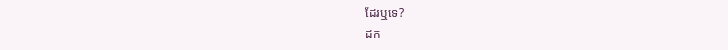ដែរឬទេ?
ដក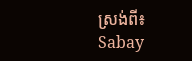ស្រង់ពី៖ Sabay